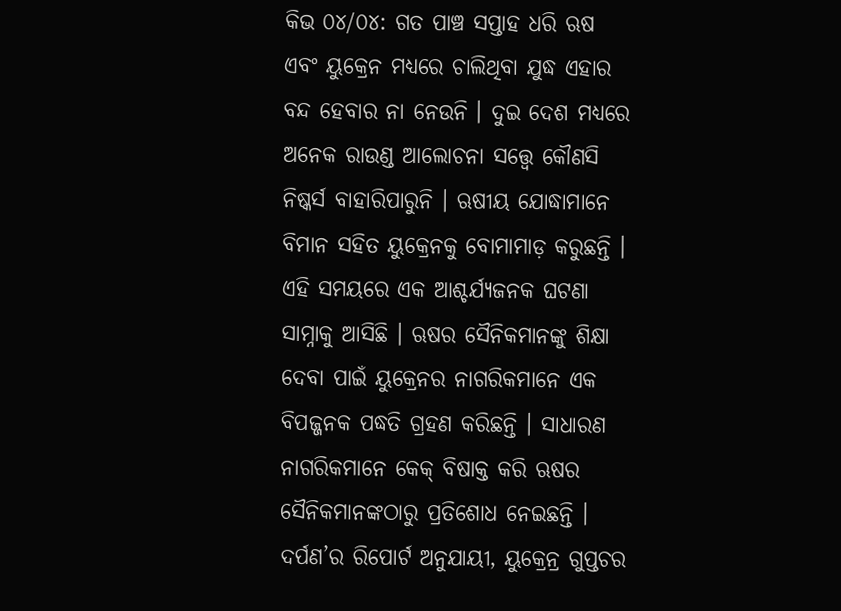କିଭ ୦୪/୦୪: ଗତ ପାଞ୍ଚ ସପ୍ତାହ ଧରି ଋଷ ଏବଂ ୟୁକ୍ରେନ ମଧ୍ୟରେ ଚାଲିଥିବା ଯୁଦ୍ଧ ଏହାର ବନ୍ଦ ହେବାର ନା ନେଉନି । ଦୁଇ ଦେଶ ମଧ୍ୟରେ ଅନେକ ରାଉଣ୍ଡ ଆଲୋଚନା ସତ୍ତ୍ୱେ କୌଣସି ନିଷ୍କର୍ସ ବାହାରିପାରୁନି । ଋଷୀୟ ଯୋଦ୍ଧାମାନେ ବିମାନ ସହିତ ୟୁକ୍ରେନକୁ ବୋମାମାଡ଼ କରୁଛନ୍ତି । ଏହି ସମୟରେ ଏକ ଆଶ୍ଚର୍ଯ୍ୟଜନକ ଘଟଣା ସାମ୍ନାକୁ ଆସିଛି । ଋଷର ସୈନିକମାନଙ୍କୁ ଶିକ୍ଷା ଦେବା ପାଇଁ ୟୁକ୍ରେନର ନାଗରିକମାନେ ଏକ ବିପଜ୍ଜନକ ପଦ୍ଧତି ଗ୍ରହଣ କରିଛନ୍ତି । ସାଧାରଣ ନାଗରିକମାନେ କେକ୍ ବିଷାକ୍ତ କରି ଋଷର ସୈନିକମାନଙ୍କଠାରୁ ପ୍ରତିଶୋଧ ନେଇଛନ୍ତି । ଦର୍ପଣ’ର ରିପୋର୍ଟ ଅନୁଯାୟୀ, ୟୁକ୍ରେନ୍ର ଗୁପ୍ତଚର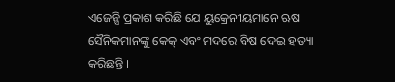ଏଜେନ୍ସି ପ୍ରକାଶ କରିଛି ଯେ ୟୁକ୍ରେନୀୟମାନେ ଋଷ ସୈନିକମାନଙ୍କୁ କେକ୍ ଏବଂ ମଦରେ ବିଷ ଦେଇ ହତ୍ୟା କରିଛନ୍ତି ।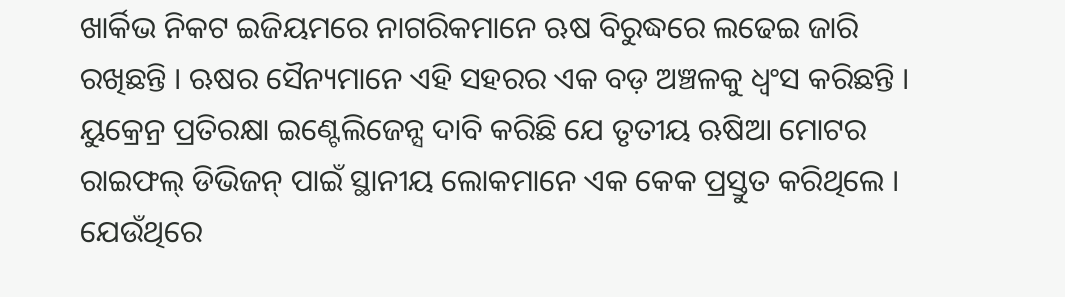ଖାର୍କିଭ ନିକଟ ଇଜିୟମରେ ନାଗରିକମାନେ ଋଷ ବିରୁଦ୍ଧରେ ଲଢେଇ ଜାରି ରଖିଛନ୍ତି । ଋଷର ସୈନ୍ୟମାନେ ଏହି ସହରର ଏକ ବଡ଼ ଅଞ୍ଚଳକୁ ଧ୍ୱଂସ କରିଛନ୍ତି । ୟୁକ୍ରେନ୍ର ପ୍ରତିରକ୍ଷା ଇଣ୍ଟେଲିଜେନ୍ସ ଦାବି କରିଛି ଯେ ତୃତୀୟ ଋଷିଆ ମୋଟର ରାଇଫଲ୍ ଡିଭିଜନ୍ ପାଇଁ ସ୍ଥାନୀୟ ଲୋକମାନେ ଏକ କେକ ପ୍ରସ୍ତୁତ କରିଥିଲେ । ଯେଉଁଥିରେ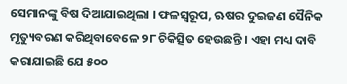ସେମାନଙ୍କୁ ବିଷ ଦିଆଯାଇଥିଲା । ଫଳସ୍ୱରୂପ, ଋଷର ଦୁଇଜଣ ସୈନିକ ମୃତ୍ୟୁବରଣ କରିଥିବାବେଳେ ୨୮ ଚିକିତ୍ସିତ ହେଉଛନ୍ତି । ଏହା ମଧ୍ୟ ଦାବି କରାଯାଇଛି ଯେ ୫୦୦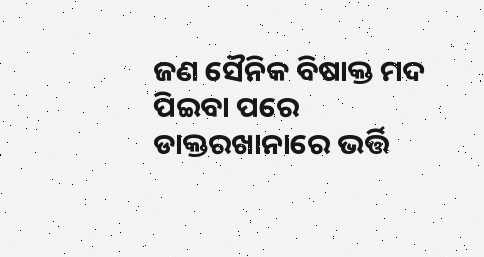ଜଣ ସୈନିକ ବିଷାକ୍ତ ମଦ ପିଇବା ପରେ ଡାକ୍ତରଖାନାରେ ଭର୍ତ୍ତି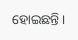ହୋଇଛନ୍ତି ।